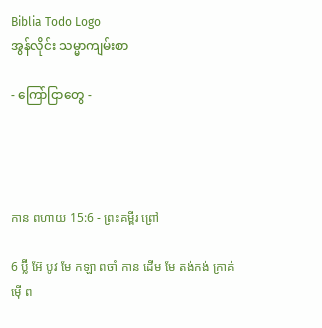Biblia Todo Logo
အွန်လိုင်း သမ္မာကျမ်းစာ

- ကြော်ငြာတွေ -




កាន ពហាយ 15:6 - ព្រះគម្ពីរ ព្រៅ

6 ប៊្លី អ៊ែ បូវ មែ កឡា ពចាំ កាន ដើម មែ តង់កង់ ក្រាគ់ ម៉ើ ព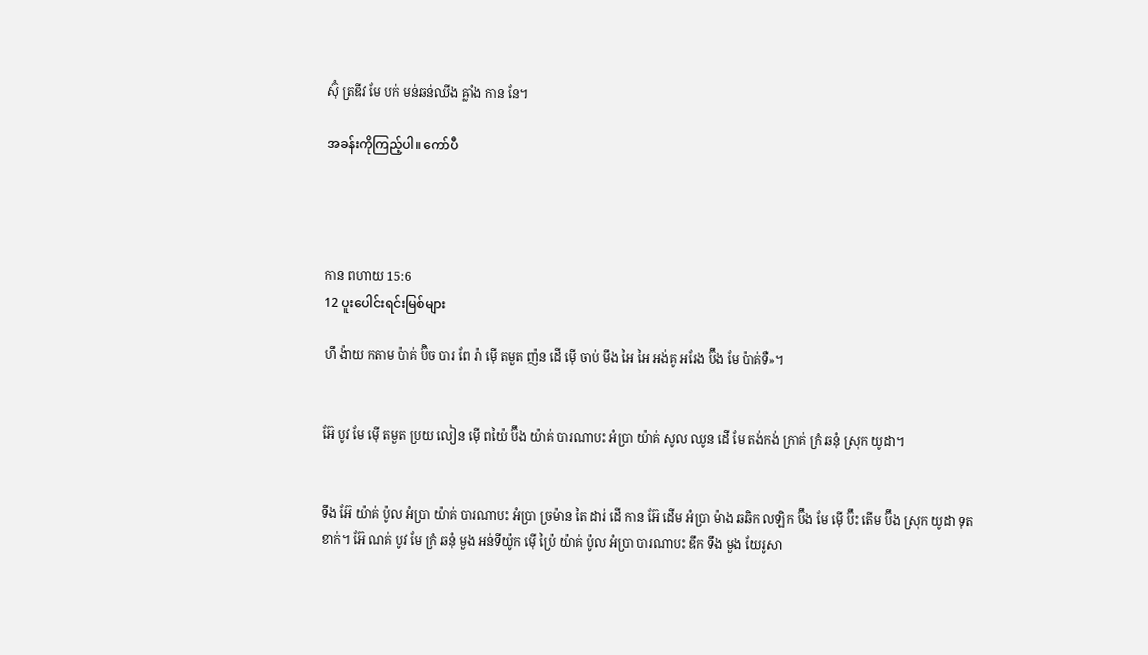ស៊ុំ ត្រឌីវ មែ បក់ មន់ឆន់ឈីង ឝ្លាំង កាន នែ។

အခန်းကိုကြည့်ပါ။ ကော်ပီ




កាន ពហាយ 15:6
12 ပူးပေါင်းရင်းမြစ်များ

ហឹ ង៉ាយ កតាម ប៉ាគ់ ប៊ិច បារ ពែ រ៉ា ម៉ើ តមួត ញ៉ន ដើ ម៉ើ ចាប់ មឹង អៃ អៃ អង់គូ អរែង ប៊ឹង មែ ប៉ាគ់ទឺ»។


អ៊ែ បូវ មែ ម៉ើ តមួត ប្រយ លៀន ម៉ើ ពយ៉ៃ ប៊ឹង យ៉ាគ់ បារណាបះ អំប្រា យ៉ាគ់ សូល ឈូន ដើ មែ តង់កង់ ក្រាគ់ ក្រំ ឆនុំ ស្រុក យូដា។


ទឹង អ៊ែ យ៉ាគ់ ប៉ូល អំប្រា យ៉ាគ់ បារណាបះ អំប្រា ច្រម៉ាន តៃ ដារ់ ដើ កាន អ៊ែ ដើម អំប្រា ម៉ាង ឆឆិក លឡិក ប៊ឹង មែ ម៉ើ ប៊ឹះ តើម ប៊ឹង ស្រុក យូដា ទុត ខាក់។ អ៊ែ ណគ់ បូវ មែ ក្រំ ឆនុំ មួង អន់ទីយ៉ូក ម៉ើ ប៉្រៃ យ៉ាគ់ ប៉ូល អំប្រា បារណាបះ ឌឹក ទឹង មួង យែរូសា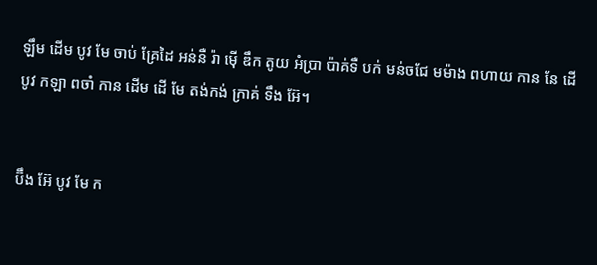ឡឹម ដើម បូវ មែ ចាប់ គ្រែដៃ អន់នឺ រ៉ា ម៉ើ ឌឹក តូយ អំប្រា ប៉ាគ់ទឺ បក់ មន់ចជែ មម៉ាង ពហាយ កាន នែ ដើ បូវ កឡា ពចាំ កាន ដើម ដើ មែ តង់កង់ ក្រាគ់ ទឹង អ៊ែ។


ប៊ឹង អ៊ែ បូវ មែ ក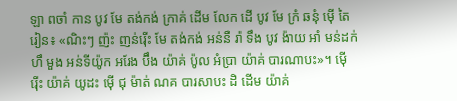ឡា ពចាំ កាន បូវ មែ តង់កង់ ក្រាគ់ ដើម លែក ដើ បូវ មែ ក្រំ ឆនុំ ម៉ើ តៃ រៀន៖ «ណិះៗ ញ៉ះ ញន់រ៉ើះ មែ តង់កង់ អន់នឺ រ៉ា ទឹង បូវ ង៉ាយ អាំ មន់ដក់ ហឹ មួង អន់ទីយ៉ូក អរែង ប៊ឹង យ៉ាគ់ ប៉ូល អំប្រា យ៉ាគ់ បារណាបះ»។ ម៉ើ រ៉ើះ យ៉ាគ់ យូដះ ម៉ើ ជុ ម៉ាត់ ណគ បារសាបះ ដិ ដើម យ៉ាគ់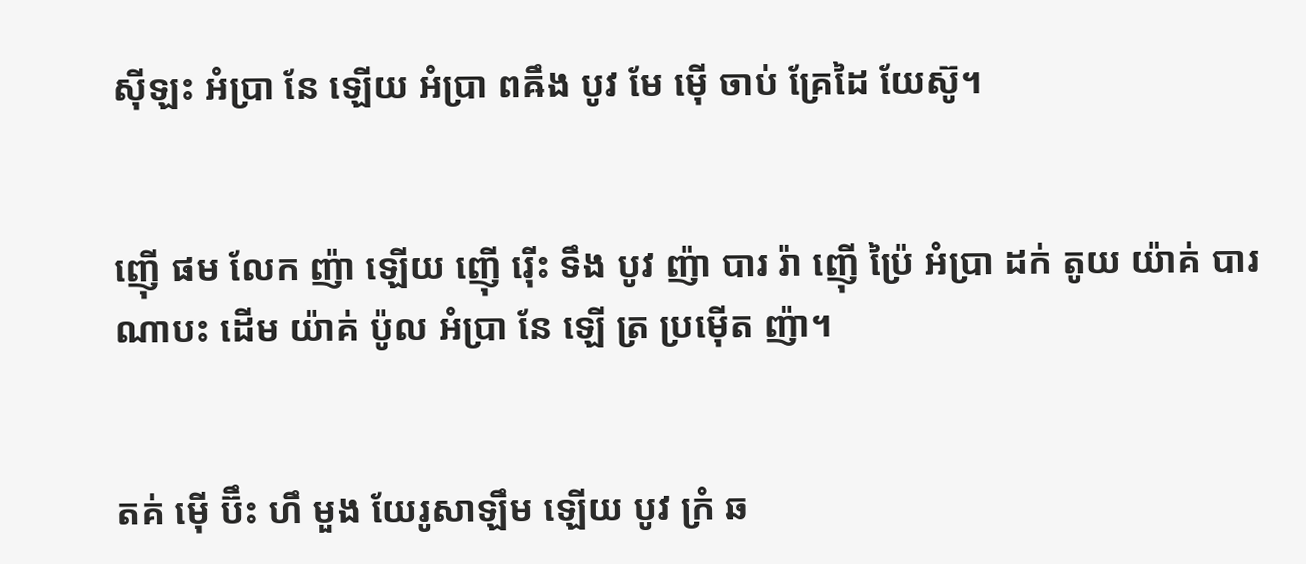ស៊ីឡះ អំប្រា នែ ឡើយ អំប្រា ពឝឹង បូវ មែ ម៉ើ ចាប់ គ្រែដៃ យែស៊ូ។


ញ៉ើ ផម លែក ញ៉ា ឡើយ ញ៉ើ រ៉ើះ ទឹង បូវ ញ៉ា បារ រ៉ា ញ៉ើ ប៉្រៃ អំប្រា ដក់ តូយ យ៉ាគ់ បារណាបះ ដើម យ៉ាគ់ ប៉ូល អំប្រា នែ ឡើ ត្រ ប្រម៉ើត ញ៉ា។


តគ់ ម៉ើ ប៊ឹះ ហឹ មួង យែរូសាឡឹម ឡើយ បូវ ក្រំ ឆ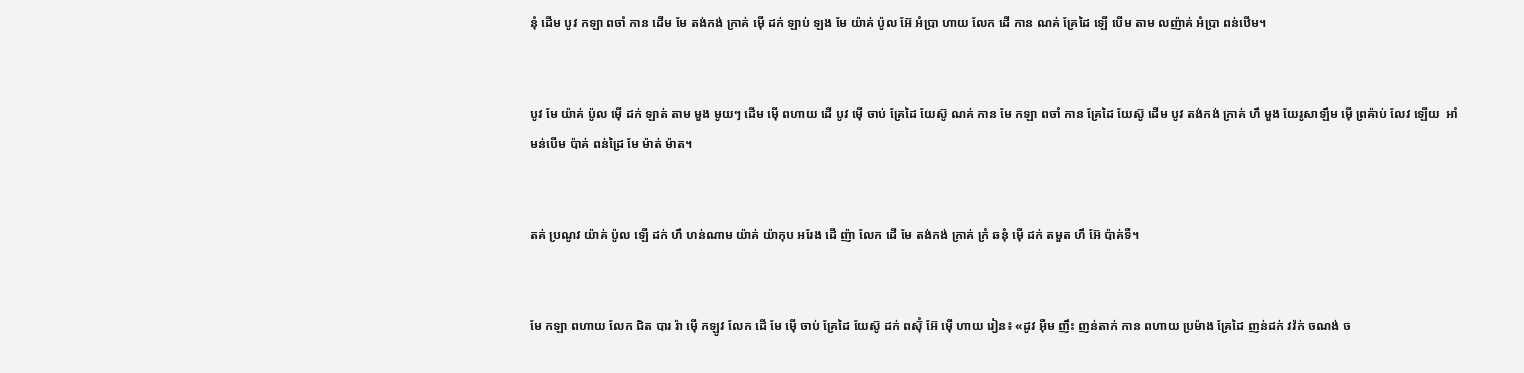នុំ ដើម បូវ កឡា ពចាំ កាន ដើម មែ តង់កង់ ក្រាគ់ ម៉ើ ដក់ ឡាប់ ឡង មែ យ៉ាគ់ ប៉ូល អ៊ែ អំប្រា ហាយ លែក ដើ កាន ណគ់ គ្រែដៃ ឡើ បើម តាម លញ៉ាគ់ អំប្រា ពន់ឋើម។


បូវ មែ យ៉ាគ់ ប៉ូល ម៉ើ ដក់ ឡាត់ តាម មួង មូយៗ ដើម ម៉ើ ពហាយ ដើ បូវ ម៉ើ ចាប់ គ្រែដៃ យែស៊ូ ណគ់ កាន មែ កឡា ពចាំ កាន គ្រែដៃ យែស៊ូ ដើម បូវ តង់កង់ ក្រាគ់ ហឹ មួង យែរូសាឡឹម ម៉ើ ព្រឝ៉ាប់ លែវ ឡើយ  អាំ មន់បើម ប៉ាគ់ ពន់ដ្រៃ មែ ម៉ាត់ ម៉ាត។


តគ់ ប្រណូវ យ៉ាគ់ ប៉ូល ឡើ ដក់ ហឹ ហន់ណាម យ៉ាគ់ យ៉ាកុប អរែង ដើ ញ៉ា លែក ដើ មែ តង់កង់ ក្រាគ់ ក្រំ ឆនុំ ម៉ើ ដក់ តមួត ហឹ អ៊ែ ប៉ាគ់ទឺ។


មែ កឡា ពហាយ លែក ជិត បារ រ៉ា ម៉ើ កឡូវ លែក ដើ មែ ម៉ើ ចាប់ គ្រែដៃ យែស៊ូ ដក់ ពស៊ុំ អ៊ែ ម៉ើ ហាយ រៀន៖ «ដូវ អ៊ឺម ញឹះ ញន់តាក់ កាន ពហាយ ប្រម៉ាង គ្រែដៃ ញន់ដក់ វវ៉ក់ ចណង់ ច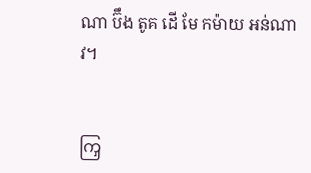ណា ប៊ឹង តូគ ដើ មែ កម៉ាយ អន់ណាវ។


ကြှ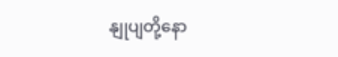နျုပျတို့နော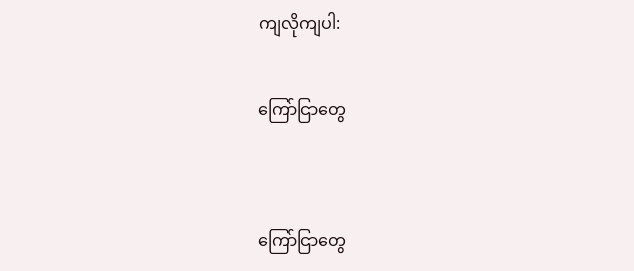ကျလိုကျပါ:

ကြော်ငြာတွေ


ကြော်ငြာတွေ